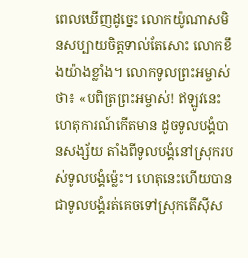ពេលឃើញដូច្នេះ លោកយ៉ូណាសមិនសប្បាយចិត្តទាល់តែសោះ លោកខឹងយ៉ាងខ្លាំង។ លោកទូលព្រះអម្ចាស់ថា៖ «បពិត្រព្រះអម្ចាស់! ឥឡូវនេះ ហេតុការណ៍កើតមាន ដូចទូលបង្គំបានសង្ស័យ តាំងពីទូលបង្គំនៅស្រុករបស់ទូលបង្គំម៉្លេះ។ ហេតុនេះហើយបានជាទូលបង្គំរត់គេចទៅស្រុកតើស៊ីស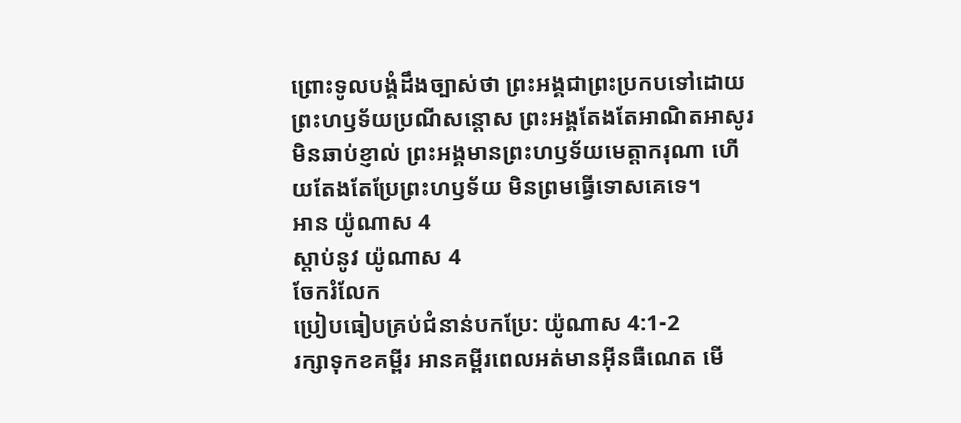ព្រោះទូលបង្គំដឹងច្បាស់ថា ព្រះអង្គជាព្រះប្រកបទៅដោយព្រះហឫទ័យប្រណីសន្ដោស ព្រះអង្គតែងតែអាណិតអាសូរ មិនឆាប់ខ្ញាល់ ព្រះអង្គមានព្រះហឫទ័យមេត្តាករុណា ហើយតែងតែប្រែព្រះហឫទ័យ មិនព្រមធ្វើទោសគេទេ។
អាន យ៉ូណាស 4
ស្ដាប់នូវ យ៉ូណាស 4
ចែករំលែក
ប្រៀបធៀបគ្រប់ជំនាន់បកប្រែ: យ៉ូណាស 4:1-2
រក្សាទុកខគម្ពីរ អានគម្ពីរពេលអត់មានអ៊ីនធឺណេត មើ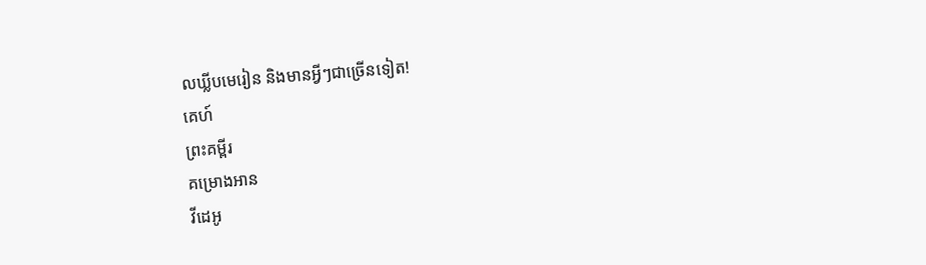លឃ្លីបមេរៀន និងមានអ្វីៗជាច្រើនទៀត!
គេហ៍
ព្រះគម្ពីរ
គម្រោងអាន
វីដេអូ